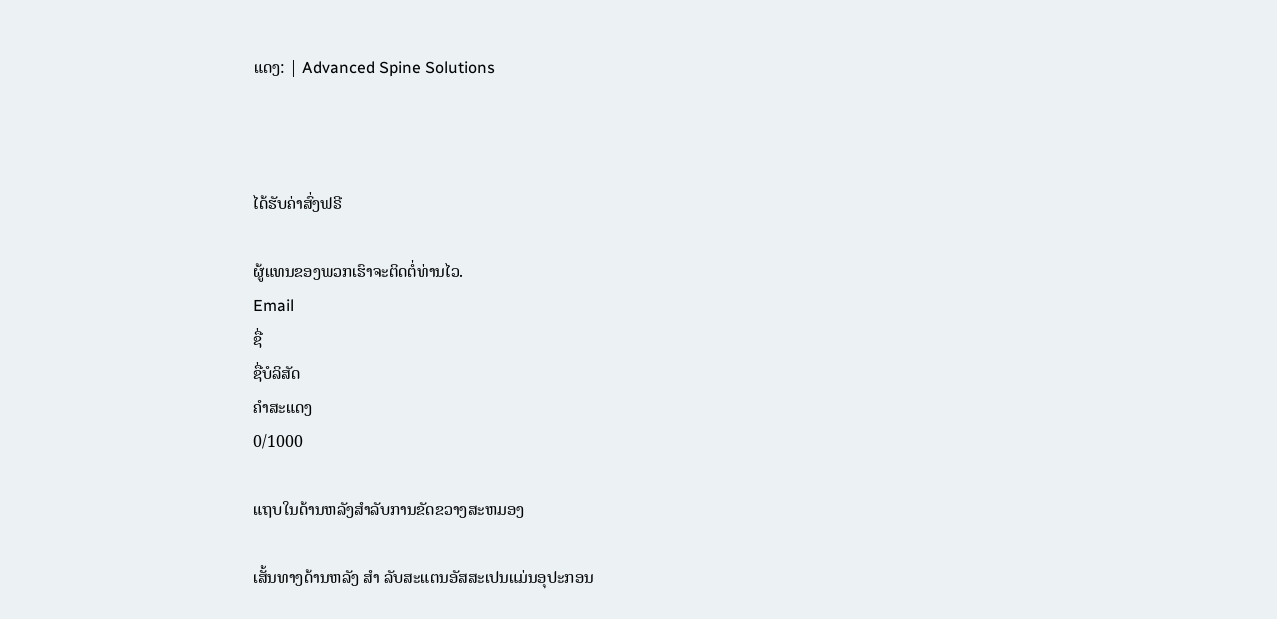ແດງ: | Advanced Spine Solutions



ໄດ້ຮັບຄ່າສົ່ງຟຣີ

ຜູ້ແທນຂອງພວກເຮົາຈະຕິດຕໍ່ທ່ານໄວ.
Email
ຊື່
ຊື່ບໍລິສັດ
ຄຳສະແດງ
0/1000

ແຖບໃນດ້ານຫລັງສໍາລັບການຂັດຂວາງສະຫມອງ

ເສັ້ນທາງດ້ານຫລັງ ສໍາ ລັບສະແຕນອັສສະເປນແມ່ນອຸປະກອນ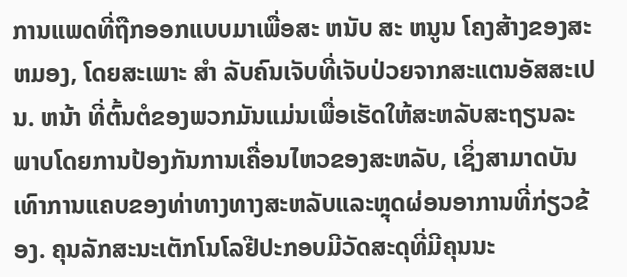ການແພດທີ່ຖືກອອກແບບມາເພື່ອສະ ຫນັບ ສະ ຫນູນ ໂຄງສ້າງຂອງສະ ຫມອງ, ໂດຍສະເພາະ ສໍາ ລັບຄົນເຈັບທີ່ເຈັບປ່ວຍຈາກສະແຕນອັສສະເປນ. ຫນ້າ ທີ່ຕົ້ນຕໍຂອງພວກມັນແມ່ນເພື່ອເຮັດໃຫ້ສະຫລັບສະຖຽນລະພາບໂດຍການປ້ອງກັນການເຄື່ອນໄຫວຂອງສະຫລັບ, ເຊິ່ງສາມາດບັນເທົາການແຄບຂອງທ່າທາງທາງສະຫລັບແລະຫຼຸດຜ່ອນອາການທີ່ກ່ຽວຂ້ອງ. ຄຸນລັກສະນະເຕັກໂນໂລຢີປະກອບມີວັດສະດຸທີ່ມີຄຸນນະ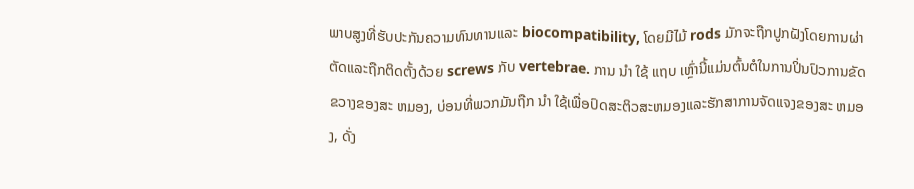ພາບສູງທີ່ຮັບປະກັນຄວາມທົນທານແລະ biocompatibility, ໂດຍມີໄມ້ rods ມັກຈະຖືກປູກຝັງໂດຍການຜ່າຕັດແລະຖືກຕິດຕັ້ງດ້ວຍ screws ກັບ vertebrae. ການ ນໍາ ໃຊ້ ແຖບ ເຫຼົ່ານີ້ແມ່ນຕົ້ນຕໍໃນການປິ່ນປົວການຂັດຂວາງຂອງສະ ຫມອງ, ບ່ອນທີ່ພວກມັນຖືກ ນໍາ ໃຊ້ເພື່ອປົດສະຕິວສະຫມອງແລະຮັກສາການຈັດແຈງຂອງສະ ຫມອງ, ດັ່ງ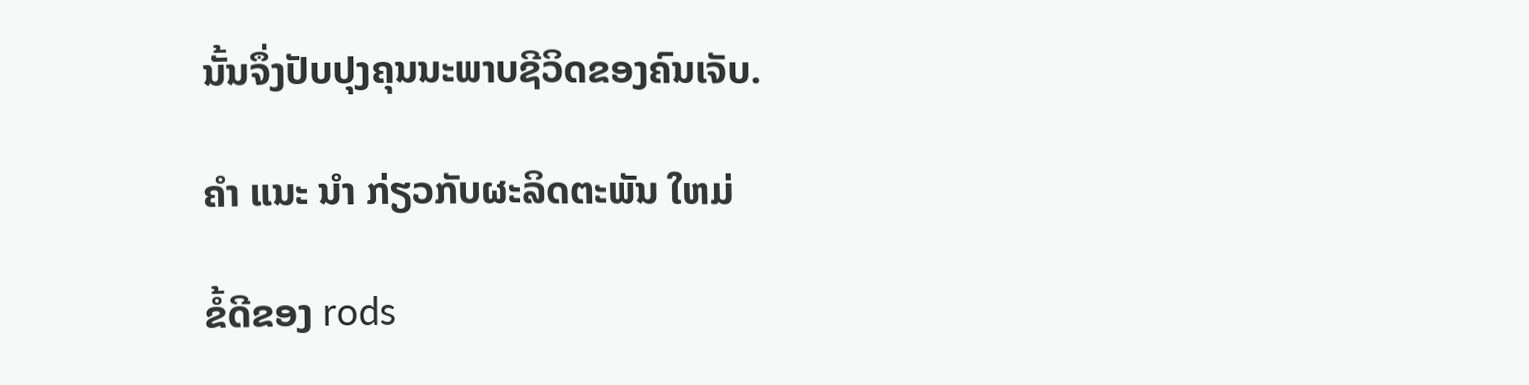ນັ້ນຈຶ່ງປັບປຸງຄຸນນະພາບຊີວິດຂອງຄົນເຈັບ.

ຄໍາ ແນະ ນໍາ ກ່ຽວກັບຜະລິດຕະພັນ ໃຫມ່

ຂໍ້ດີຂອງ rods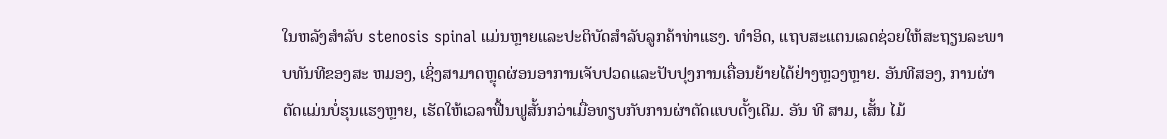ໃນຫລັງສໍາລັບ stenosis spinal ແມ່ນຫຼາຍແລະປະຕິບັດສໍາລັບລູກຄ້າທ່າແຮງ. ທໍາອິດ, ແຖບສະແຕນເລດຊ່ວຍໃຫ້ສະຖຽນລະພາບທັນທີຂອງສະ ຫມອງ, ເຊິ່ງສາມາດຫຼຸດຜ່ອນອາການເຈັບປວດແລະປັບປຸງການເຄື່ອນຍ້າຍໄດ້ຢ່າງຫຼວງຫຼາຍ. ອັນທີສອງ, ການຜ່າຕັດແມ່ນບໍ່ຮຸນແຮງຫຼາຍ, ເຮັດໃຫ້ເວລາຟື້ນຟູສັ້ນກວ່າເມື່ອທຽບກັບການຜ່າຕັດແບບດັ້ງເດີມ. ອັນ ທີ ສາມ, ເສັ້ນ ໄມ້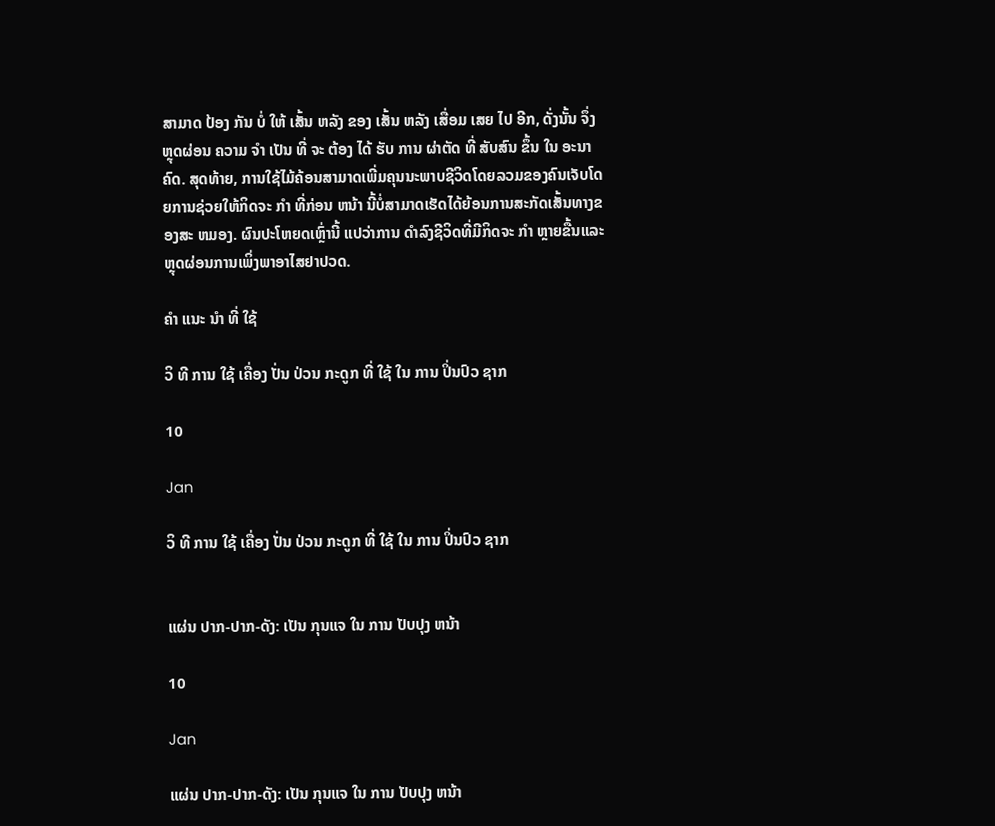ສາມາດ ປ້ອງ ກັນ ບໍ່ ໃຫ້ ເສັ້ນ ຫລັງ ຂອງ ເສັ້ນ ຫລັງ ເສື່ອມ ເສຍ ໄປ ອີກ, ດັ່ງນັ້ນ ຈຶ່ງ ຫຼຸດຜ່ອນ ຄວາມ ຈໍາ ເປັນ ທີ່ ຈະ ຕ້ອງ ໄດ້ ຮັບ ການ ຜ່າຕັດ ທີ່ ສັບສົນ ຂຶ້ນ ໃນ ອະນາຄົດ. ສຸດທ້າຍ, ການໃຊ້ໄມ້ຄ້ອນສາມາດເພີ່ມຄຸນນະພາບຊີວິດໂດຍລວມຂອງຄົນເຈັບໂດຍການຊ່ວຍໃຫ້ກິດຈະ ກໍາ ທີ່ກ່ອນ ຫນ້າ ນີ້ບໍ່ສາມາດເຮັດໄດ້ຍ້ອນການສະກັດເສັ້ນທາງຂອງສະ ຫມອງ. ຜົນປະໂຫຍດເຫຼົ່ານີ້ ແປວ່າການ ດໍາລົງຊີວິດທີ່ມີກິດຈະ ກໍາ ຫຼາຍຂື້ນແລະຫຼຸດຜ່ອນການເພິ່ງພາອາໄສຢາປວດ.

ຄໍາ ແນະ ນໍາ ທີ່ ໃຊ້

ວິ ທີ ການ ໃຊ້ ເຄື່ອງ ປັ່ນ ປ່ວນ ກະດູກ ທີ່ ໃຊ້ ໃນ ການ ປິ່ນປົວ ຊາກ

10

Jan

ວິ ທີ ການ ໃຊ້ ເຄື່ອງ ປັ່ນ ປ່ວນ ກະດູກ ທີ່ ໃຊ້ ໃນ ການ ປິ່ນປົວ ຊາກ


ແຜ່ນ ປາກ-ປາກ-ດັງ: ເປັນ ກຸນແຈ ໃນ ການ ປັບປຸງ ຫນ້າ

10

Jan

ແຜ່ນ ປາກ-ປາກ-ດັງ: ເປັນ ກຸນແຈ ໃນ ການ ປັບປຸງ ຫນ້າ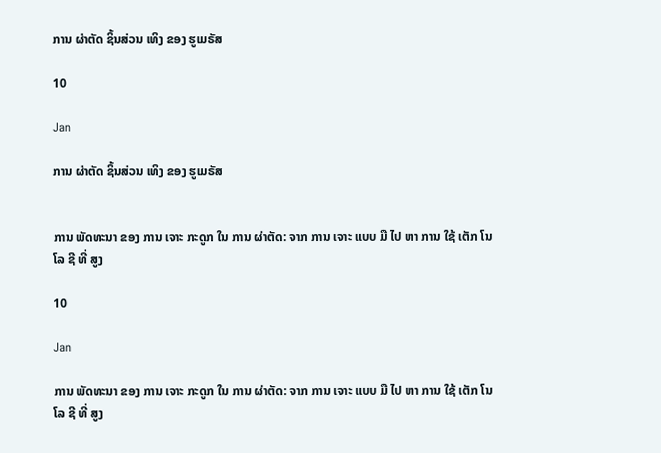ການ ຜ່າຕັດ ຊິ້ນສ່ວນ ເທິງ ຂອງ ຮູເມຣັສ

10

Jan

ການ ຜ່າຕັດ ຊິ້ນສ່ວນ ເທິງ ຂອງ ຮູເມຣັສ


ການ ພັດທະນາ ຂອງ ການ ເຈາະ ກະດູກ ໃນ ການ ຜ່າຕັດ: ຈາກ ການ ເຈາະ ແບບ ມື ໄປ ຫາ ການ ໃຊ້ ເຕັກ ໂນ ໂລ ຊີ ທີ່ ສູງ

10

Jan

ການ ພັດທະນາ ຂອງ ການ ເຈາະ ກະດູກ ໃນ ການ ຜ່າຕັດ: ຈາກ ການ ເຈາະ ແບບ ມື ໄປ ຫາ ການ ໃຊ້ ເຕັກ ໂນ ໂລ ຊີ ທີ່ ສູງ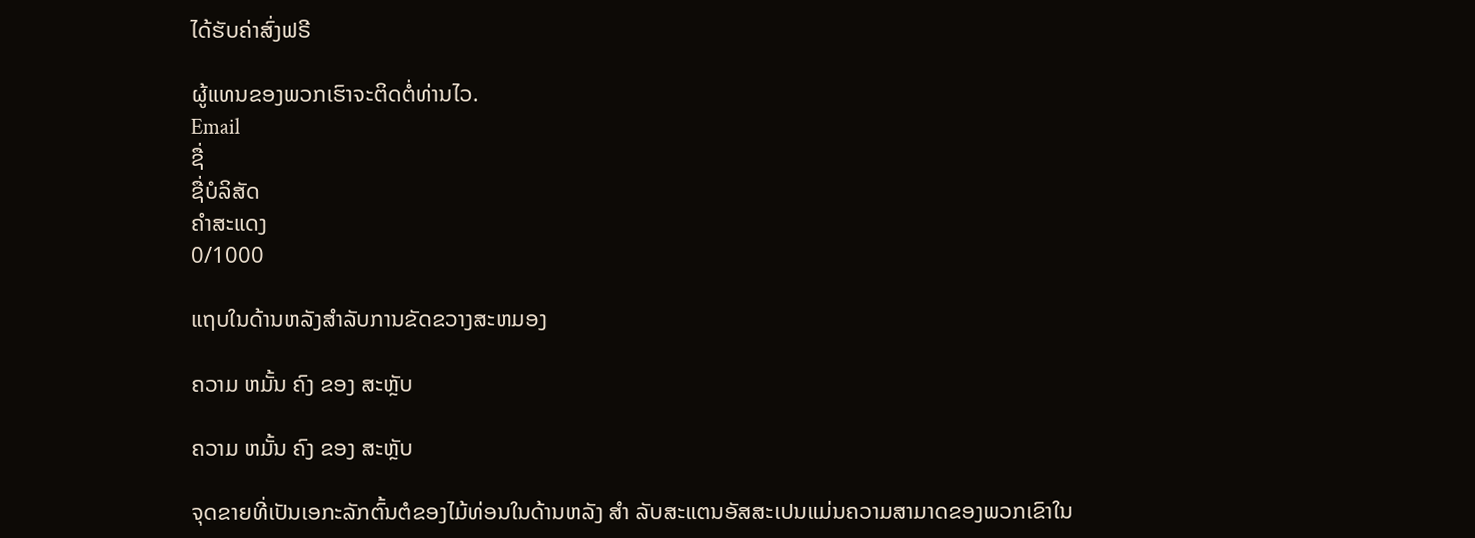ໄດ້ຮັບຄ່າສົ່ງຟຣີ

ຜູ້ແທນຂອງພວກເຮົາຈະຕິດຕໍ່ທ່ານໄວ.
Email
ຊື່
ຊື່ບໍລິສັດ
ຄຳສະແດງ
0/1000

ແຖບໃນດ້ານຫລັງສໍາລັບການຂັດຂວາງສະຫມອງ

ຄວາມ ຫມັ້ນ ຄົງ ຂອງ ສະຫຼັບ

ຄວາມ ຫມັ້ນ ຄົງ ຂອງ ສະຫຼັບ

ຈຸດຂາຍທີ່ເປັນເອກະລັກຕົ້ນຕໍຂອງໄມ້ທ່ອນໃນດ້ານຫລັງ ສໍາ ລັບສະແຕນອັສສະເປນແມ່ນຄວາມສາມາດຂອງພວກເຂົາໃນ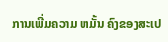ການເພີ່ມຄວາມ ຫມັ້ນ ຄົງຂອງສະເປ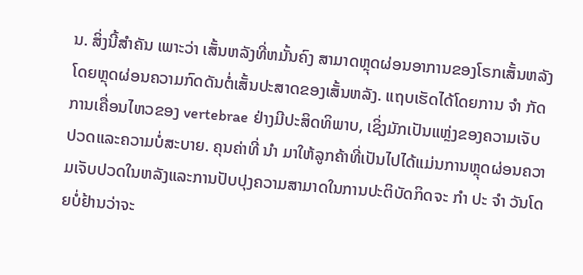ນ. ສິ່ງນີ້ສໍາຄັນ ເພາະວ່າ ເສັ້ນຫລັງທີ່ຫມັ້ນຄົງ ສາມາດຫຼຸດຜ່ອນອາການຂອງໂຣກເສັ້ນຫລັງໂດຍຫຼຸດຜ່ອນຄວາມກົດດັນຕໍ່ເສັ້ນປະສາດຂອງເສັ້ນຫລັງ. ແຖບເຮັດໄດ້ໂດຍການ ຈໍາ ກັດການເຄື່ອນໄຫວຂອງ vertebrae ຢ່າງມີປະສິດທິພາບ, ເຊິ່ງມັກເປັນແຫຼ່ງຂອງຄວາມເຈັບປວດແລະຄວາມບໍ່ສະບາຍ. ຄຸນຄ່າທີ່ ນໍາ ມາໃຫ້ລູກຄ້າທີ່ເປັນໄປໄດ້ແມ່ນການຫຼຸດຜ່ອນຄວາມເຈັບປວດໃນຫລັງແລະການປັບປຸງຄວາມສາມາດໃນການປະຕິບັດກິດຈະ ກໍາ ປະ ຈໍາ ວັນໂດຍບໍ່ຢ້ານວ່າຈະ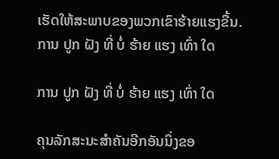ເຮັດໃຫ້ສະພາບຂອງພວກເຂົາຮ້າຍແຮງຂື້ນ.
ການ ປູກ ຝັງ ທີ່ ບໍ່ ຮ້າຍ ແຮງ ເທົ່າ ໃດ

ການ ປູກ ຝັງ ທີ່ ບໍ່ ຮ້າຍ ແຮງ ເທົ່າ ໃດ

ຄຸນລັກສະນະສໍາຄັນອີກອັນນຶ່ງຂອ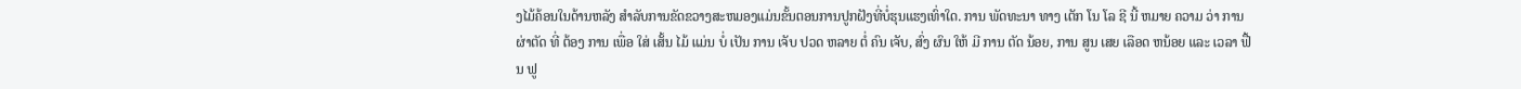ງໄມ້ຄ້ອນໃນດ້ານຫລັງ ສໍາລັບການຂັດຂວາງສະຫມອງແມ່ນຂັ້ນຕອນການປູກຝັງທີ່ບໍ່ຮຸນແຮງເທົ່າໃດ. ການ ພັດທະນາ ທາງ ເຕັກ ໂນ ໂລ ຊີ ນີ້ ຫມາຍ ຄວາມ ວ່າ ການ ຜ່າຕັດ ທີ່ ຕ້ອງ ການ ເພື່ອ ໃສ່ ເສັ້ນ ໄມ້ ແມ່ນ ບໍ່ ເປັນ ການ ເຈັບ ປວດ ຫລາຍ ຕໍ່ ຄົນ ເຈັບ, ສົ່ງ ຜົນ ໃຫ້ ມີ ການ ຕັດ ນ້ອຍ, ການ ສູນ ເສຍ ເລືອດ ຫນ້ອຍ ແລະ ເວລາ ຟື້ນ ຟູ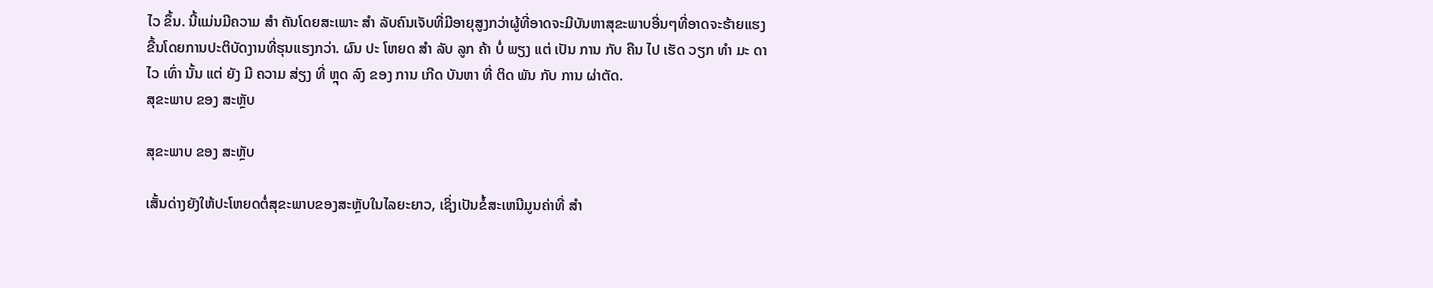ໄວ ຂຶ້ນ. ນີ້ແມ່ນມີຄວາມ ສໍາ ຄັນໂດຍສະເພາະ ສໍາ ລັບຄົນເຈັບທີ່ມີອາຍຸສູງກວ່າຜູ້ທີ່ອາດຈະມີບັນຫາສຸຂະພາບອື່ນໆທີ່ອາດຈະຮ້າຍແຮງຂື້ນໂດຍການປະຕິບັດງານທີ່ຮຸນແຮງກວ່າ. ຜົນ ປະ ໂຫຍດ ສໍາ ລັບ ລູກ ຄ້າ ບໍ່ ພຽງ ແຕ່ ເປັນ ການ ກັບ ຄືນ ໄປ ເຮັດ ວຽກ ທໍາ ມະ ດາ ໄວ ເທົ່າ ນັ້ນ ແຕ່ ຍັງ ມີ ຄວາມ ສ່ຽງ ທີ່ ຫຼຸດ ລົງ ຂອງ ການ ເກີດ ບັນຫາ ທີ່ ຕິດ ພັນ ກັບ ການ ຜ່າຕັດ.
ສຸຂະພາບ ຂອງ ສະຫຼັບ

ສຸຂະພາບ ຂອງ ສະຫຼັບ

ເສັ້ນດ່າງຍັງໃຫ້ປະໂຫຍດຕໍ່ສຸຂະພາບຂອງສະຫຼັບໃນໄລຍະຍາວ, ເຊິ່ງເປັນຂໍ້ສະເຫນີມູນຄ່າທີ່ ສໍາ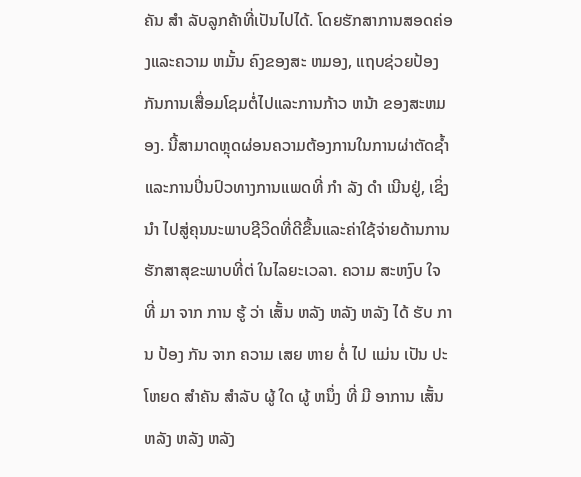ຄັນ ສໍາ ລັບລູກຄ້າທີ່ເປັນໄປໄດ້. ໂດຍຮັກສາການສອດຄ່ອງແລະຄວາມ ຫມັ້ນ ຄົງຂອງສະ ຫມອງ, ແຖບຊ່ວຍປ້ອງກັນການເສື່ອມໂຊມຕໍ່ໄປແລະການກ້າວ ຫນ້າ ຂອງສະຫມອງ. ນີ້ສາມາດຫຼຸດຜ່ອນຄວາມຕ້ອງການໃນການຜ່າຕັດຊ້ຳແລະການປິ່ນປົວທາງການແພດທີ່ ກໍາ ລັງ ດໍາ ເນີນຢູ່, ເຊິ່ງ ນໍາ ໄປສູ່ຄຸນນະພາບຊີວິດທີ່ດີຂື້ນແລະຄ່າໃຊ້ຈ່າຍດ້ານການຮັກສາສຸຂະພາບທີ່ຕ່ ໃນໄລຍະເວລາ. ຄວາມ ສະຫງົບ ໃຈ ທີ່ ມາ ຈາກ ການ ຮູ້ ວ່າ ເສັ້ນ ຫລັງ ຫລັງ ຫລັງ ໄດ້ ຮັບ ການ ປ້ອງ ກັນ ຈາກ ຄວາມ ເສຍ ຫາຍ ຕໍ່ ໄປ ແມ່ນ ເປັນ ປະໂຫຍດ ສໍາຄັນ ສໍາລັບ ຜູ້ ໃດ ຜູ້ ຫນຶ່ງ ທີ່ ມີ ອາການ ເສັ້ນ ຫລັງ ຫລັງ ຫລັງ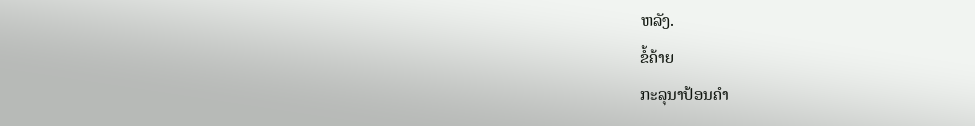ຫລັງ.
ຂໍ້ຄ້າຍ
ກະລຸນາປ້ອນຄຳ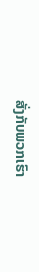ສັ່ງກັບພວກເຮົາ